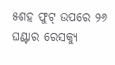୫ଶହ ଫୁଟ୍ ଉପରେ ୨୬ ଘଣ୍ଟାର ରେସକ୍ୟୁ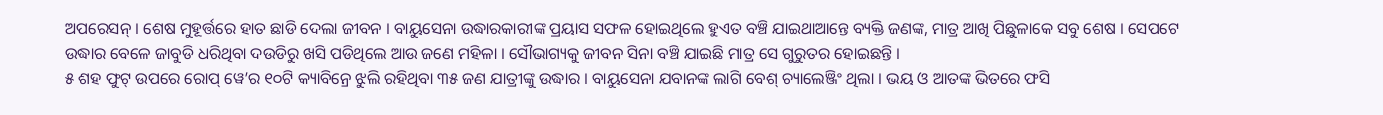ଅପରେସନ୍ । ଶେଷ ମୁହୂର୍ତ୍ତରେ ହାତ ଛାଡି ଦେଲା ଜୀବନ । ବାୟୁସେନା ଉଦ୍ଧାରକାରୀଙ୍କ ପ୍ରୟାସ ସଫଳ ହୋଇଥିଲେ ହୁଏତ ବଞ୍ଚି ଯାଇଥାଆନ୍ତେ ବ୍ୟକ୍ତି ଜଣଙ୍କ, ମାତ୍ର ଆଖି ପିଛୁଳାକେ ସବୁ ଶେଷ । ସେପଟେ ଉଦ୍ଧାର ବେଳେ ଜାବୁଡି ଧରିଥିବା ଦଉଡିରୁ ଖସି ପଡିଥିଲେ ଆଉ ଜଣେ ମହିଳା । ସୌଭାଗ୍ୟକୁ ଜୀବନ ସିନା ବଞ୍ଚି ଯାଇଛି ମାତ୍ର ସେ ଗୁରୁତର ହୋଇଛନ୍ତି ।
୫ ଶହ ଫୁଟ୍ ଉପରେ ରୋପ୍ ୱେ’ର ୧୦ଟି କ୍ୟାବିନ୍ରେ ଝୁଲି ରହିଥିବା ୩୫ ଜଣ ଯାତ୍ରୀଙ୍କୁ ଉଦ୍ଧାର । ବାୟୁସେନା ଯବାନଙ୍କ ଲାଗି ବେଶ୍ ଚ୍ୟାଲେଞ୍ଜିଂ ଥିଲା । ଭୟ ଓ ଆତଙ୍କ ଭିତରେ ଫସି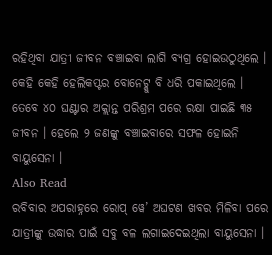ରହିଥିବା ଯାତ୍ରୀ ଜୀବନ ବଞ୍ଚାଇବା ଲାଗି ବ୍ୟଗ୍ର ହୋଇଉଠୁଥିଲେ । କେହି କେହି ହେଲିକପ୍ଟର ବୋନେଟ୍କୁ ବି ଧରି ପକାଇଥିଲେ । ତେବେ ୪୦ ଘଣ୍ଟାର ଅକ୍ଲାନ୍ତ ପରିଶ୍ରମ ପରେ ରକ୍ଷା ପାଇଛି ୩୫ ଜୀବନ । ହେଲେ ୨ ଜଣଙ୍କୁ ବଞ୍ଚାଇବାରେ ସଫଳ ହୋଇନି ବାୟୁସେନା ।
Also Read
ରବିବାର ଅପରାହ୍ନରେ ରୋପ୍ ୱେ’ ଅଘଟଣ ଖବର ମିଳିବା ପରେ ଯାତ୍ରୀଙ୍କୁ ଉଦ୍ଧାର ପାଇଁ ସବୁ ବଳ ଲଗାଇଦେଇଥିଲା ବାୟୁସେନା ।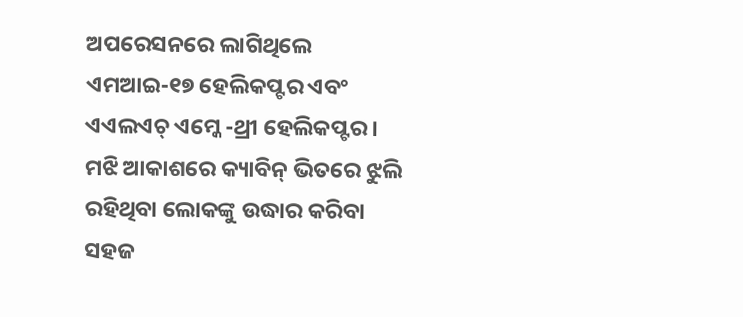ଅପରେସନରେ ଲାଗିଥିଲେ ଏମଆଇ-୧୭ ହେଲିକପ୍ଟର ଏବଂ ଏଏଲଏଚ୍ ଏମ୍କେ -ଥ୍ରୀ ହେଲିକପ୍ଟର । ମଝି ଆକାଶରେ କ୍ୟାବିନ୍ ଭିତରେ ଝୁଲି ରହିଥିବା ଲୋକଙ୍କୁ ଉଦ୍ଧାର କରିବା ସହଜ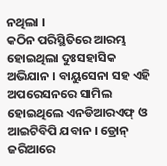ନଥିଲା ।
କଠିନ ପରିସ୍ଥିତିରେ ଆରମ୍ଭ ହୋଇଥିଲା ଦୁଃସହାସିକ ଅଭିଯାନ । ବାୟୁସେନା ସହ ଏହି ଅପରେସନରେ ସାମିଲ ହୋଇଥିଲେ ଏନଡିଆରଏଫ୍ ଓ ଆଇଟିବିପି ଯବାନ । ଡ୍ରୋନ୍ ଜରିଆରେ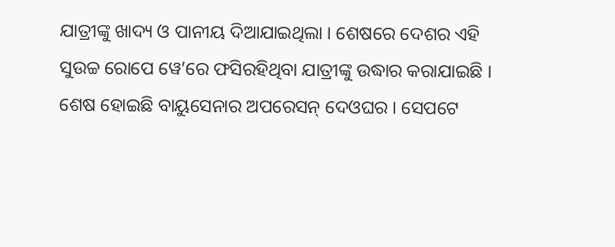ଯାତ୍ରୀଙ୍କୁ ଖାଦ୍ୟ ଓ ପାନୀୟ ଦିଆଯାଇଥିଲା । ଶେଷରେ ଦେଶର ଏହି ସୁଉଚ୍ଚ ରୋପେ ୱେ’ରେ ଫସିରହିଥିବା ଯାତ୍ରୀଙ୍କୁ ଉଦ୍ଧାର କରାଯାଇଛି । ଶେଷ ହୋଇଛି ବାୟୁସେନାର ଅପରେସନ୍ ଦେଓଘର । ସେପଟେ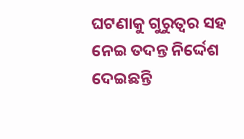ଘଟଣାକୁ ଗୁରୁତ୍ୱର ସହ ନେଇ ତଦନ୍ତ ନିର୍ଦ୍ଦେଶ ଦେଇଛନ୍ତି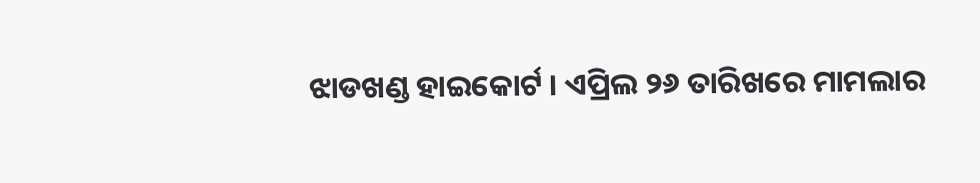ଝାଡଖଣ୍ଡ ହାଇକୋର୍ଟ । ଏପ୍ରିଲ ୨୬ ତାରିଖରେ ମାମଲାର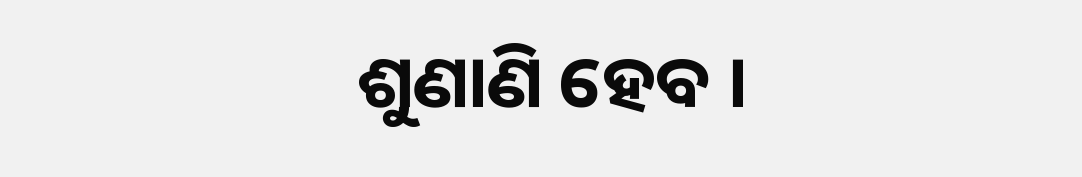ଶୁଣାଣି ହେବ ।